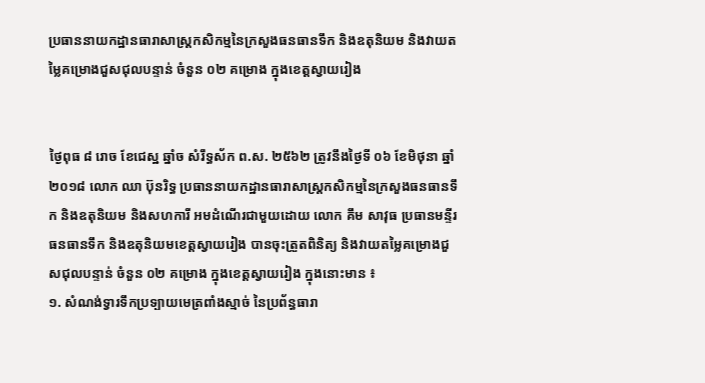ប្រធាននាយកដ្ឋានធារាសាស្ត្រកសិកម្មនៃក្រសួងធនធានទឹក និងឧតុនិយម និងវាយតម្លៃគម្រោងជួសជុលបន្ទាន់ ចំនួន ០២ គម្រោង ក្នុងខេត្តស្វាយរៀង


ថ្ងៃពុធ ៨ រោច ខែជេស្ឋ ឆ្នាំច សំរឹទ្ធស័ក ព.ស. ២៥៦២ ត្រូវនឹងថ្ងៃទី ០៦ ខែមិថុនា ឆ្នាំ ២០១៨ លោក ឈា ប៊ុនរិទ្ធ ប្រធាននាយកដ្ឋានធារាសាស្ត្រកសិកម្មនៃក្រសួងធនធានទឹក និងឧតុនិយម និងសហការី អមដំណើរជាមួយដោយ លោក គឹម សាវុធ ប្រធានមន្ទីរធនធានទឹក និងឧតុនិយមខេត្តស្វាយរៀង បានចុះត្រួតពិនិត្យ និងវាយតម្លៃគម្រោងជួសជុលបន្ទាន់ ចំនួន ០២ គម្រោង ក្នុងខេត្តស្វាយរៀង ក្នុងនោះមាន ៖
១. សំណង់ទ្វារទឹកប្រទ្បាយមេត្រពាំងស្មាច់ នៃប្រព័ន្ធធារា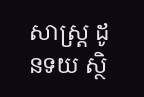សាស្ត្រ ដូនទយ ស្ថិ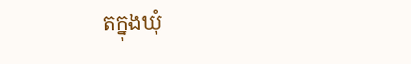តក្នុងឃុំ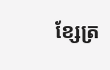ខ្សែត្រ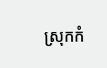ស្រុកកំ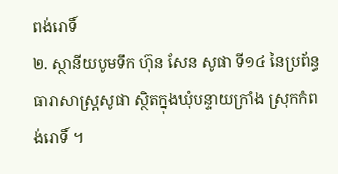ពង់រោទិ៍
២. ស្ថានីយបូមទឹក ហ៊ុន សែន សូផា ទី១៤ នៃប្រព័ន្ធធារាសាស្ត្រសូផា ស្ថិតក្នុងឃុំបន្ទាយក្រាំង ស្រុកកំពង់រោទិ៍ ។